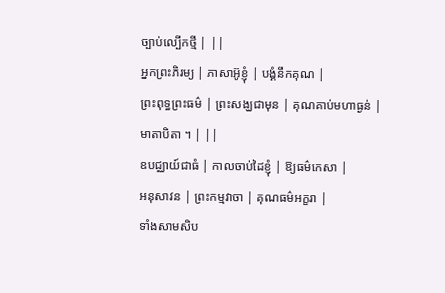ច្បាប់ល្បើកថ្មី | ||
អ្នកព្រះភិរម្យ | ភាសាអ៊ូខ្ញុំ | បង្គំនឹកគុណ |
ព្រះពុទ្ធព្រះធម៌ | ព្រះសង្ឃជាមុន | គុណគាប់មហាធ្ងន់ |
មាតាបិតា ។ | ||
ឧបជ្ឈាយ៍ជាធំ | កាលចាប់ដៃខ្ញុំ | ឱ្យធម៌កេសា |
អនុសាវន | ព្រះកម្មវាចា | គុណធម៌អក្ខរា |
ទាំងសាមសិប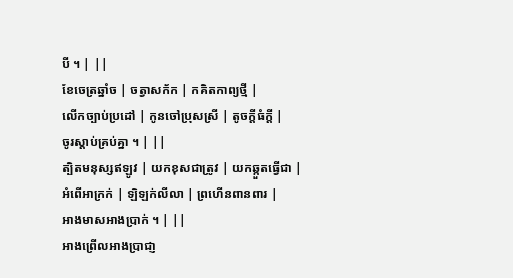បី ។ | ||
ខែចេត្រឆ្នាំច | ចត្វាសក័ក | កគិតកាព្យថ្មី |
លើកច្បាប់ប្រដៅ | កូនចៅប្រុសស្រី | តូចក្តីធំក្តី |
ចូរស្តាប់គ្រប់គ្នា ។ | ||
ត្បិតមនុស្សឥឡូវ | យកខុសជាត្រូវ | យកឆ្កួតធ្វើជា |
អំពើអាក្រក់ | ឡិឡក់លីលា | ព្រហើនពានពារ |
អាងមាសអាងប្រាក់ ។ | ||
អាងព្រើលអាងប្រាជា្ញ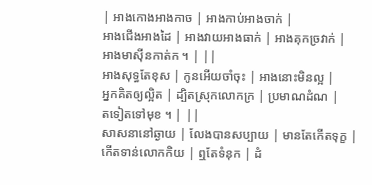| អាងកោងអាងកាច | អាងកាប់អាងចាក់ |
អាងជើងអាងដៃ | អាងវាយអាងធាក់ | អាងគុកច្រវាក់ |
អាងមាស៊ីនកាត់ក ។ | ||
អាងសុទ្ធតែខុស | កូនអើយចាំចុះ | អាងនោះមិនល្អ |
អ្នកគិតឲ្យល្អិត | ដ្បិតស្រុកលោកក្រ | ប្រមាណដំណ |
តទៀតទៅមុខ ។ | ||
សាសនានៅឆ្ងាយ | លែងបានសប្បាយ | មានតែកើតទុក្ខ |
កើតទាន់លោកកិយ | ឮតែទំនុក | ដំ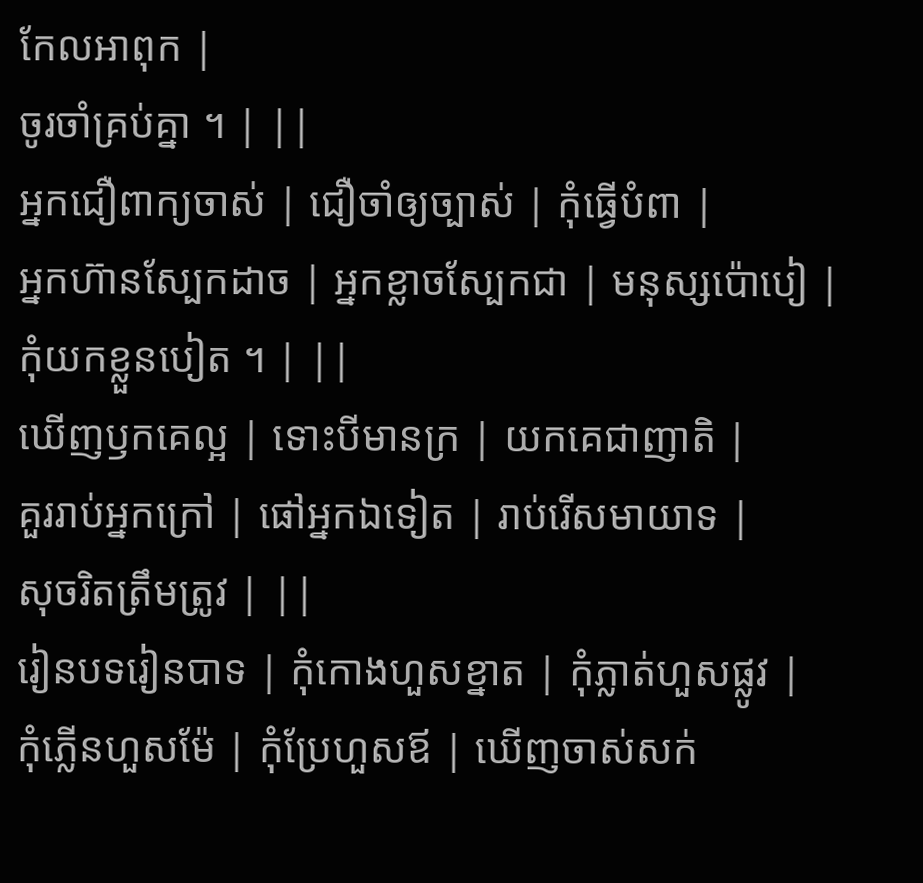កែលអាពុក |
ចូរចាំគ្រប់គ្នា ។ | ||
អ្នកជឿពាក្យចាស់ | ជឿចាំឲ្យច្បាស់ | កុំធ្វើបំពា |
អ្នកហ៊ានស្បែកដាច | អ្នកខ្លាចស្បែកជា | មនុស្សប៉ោបៀ |
កុំយកខ្លួនបៀត ។ | ||
ឃើញឫកគេល្អ | ទោះបីមានក្រ | យកគេជាញាតិ |
គួររាប់អ្នកក្រៅ | ផៅអ្នកឯទៀត | រាប់រើសមាយាទ |
សុចរិតត្រឹមត្រូវ | ||
រៀនបទរៀនបាទ | កុំកោងហួសខ្នាត | កុំភ្លាត់ហួសផ្លូវ |
កុំភ្លើនហួសម៉ែ | កុំប្រែហួសឪ | ឃើញចាស់សក់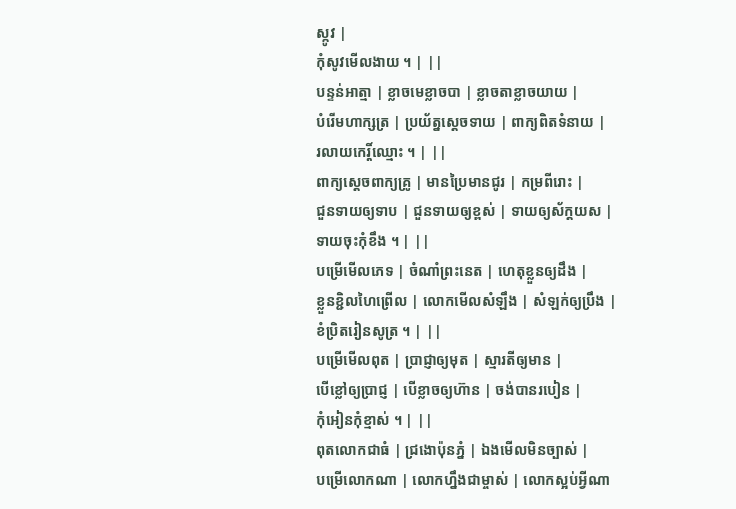ស្កូវ |
កុំសូវមើលងាយ ។ | ||
បន្ទន់អាត្មា | ខ្លាចមេខ្លាចបា | ខ្លាចតាខ្លាចយាយ |
បំរើមហាក្សត្រ | ប្រយ័ត្នស្តេចទាយ | ពាក្យពិតទំនាយ |
រលាយកេរ្តិ៍ឈ្មោះ ។ | ||
ពាក្យស្តេចពាក្យគ្រូ | មានប្រៃមានជូរ | កម្រពីរោះ |
ជួនទាយឲ្យទាប | ជួនទាយឲ្យខ្ពស់ | ទាយឲ្យស័ក្តយស |
ទាយចុះកុំខឹង ។ | ||
បម្រើមើលភេទ | ចំណាំព្រះនេត | ហេតុខ្លួនឲ្យដឹង |
ខ្លួនខ្ជិលហៃព្រើល | លោកមើលសំឡឹង | សំឡក់ឲ្យប្រឹង |
ខំប្រិតរៀនសូត្រ ។ | ||
បម្រើមើលពុត | ប្រាជ្ញាឲ្យមុត | ស្មារតីឲ្យមាន |
បើខ្លៅឲ្យប្រាជ្ញ | បើខ្លាចឲ្យហ៊ាន | ចង់បានរបៀន |
កុំអៀនកុំខ្មាស់ ។ | ||
ពុតលោកជាធំ | ជ្រងោប៉ុនភ្នំ | ឯងមើលមិនច្បាស់ |
បម្រើលោកណា | លោកហ្នឹងជាម្ចាស់ | លោកស្អប់អ្វីណា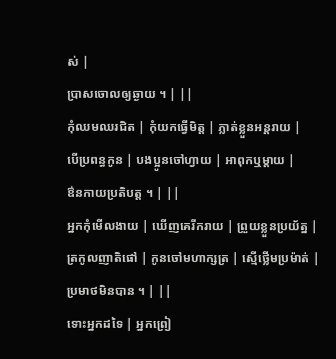ស់ |
ប្រាសចោលឲ្យឆ្ងាយ ។ | ||
កុំឈមឈរជិត | កុំយកធ្វើមិត្ត | ភ្លាត់ខ្លួនអន្តរាយ |
បើប្រពន្ធកូន | បងប្អូនចៅហ្វាយ | អាពុកឬម្តាយ |
ឳនកាយប្រតិបត្ត ។ | ||
អ្នកកុំមើលងាយ | ឃើញគេរីករាយ | ព្រួយខ្លួនប្រយ័ត្ន |
ត្រកូលញាតិផៅ | កូនចៅមហាក្សត្រ | ស្មើថ្លើមប្រម៉ាត់ |
ប្រមាថមិនបាន ។ | ||
ទោះអ្នកដទៃ | អ្នកព្រៀ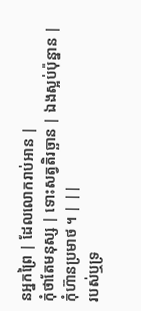នអ្នកព្រៃ | ដែលលោករាប់អាន |
កុំថាតែមនុស្ស | ទោះសត្វតិរច្ឆាន | ឯងស្អប់ប៉ុន្នាន |
កុំហ៊ានប្រមាថ ។ | ||
របស់ឬទ្រ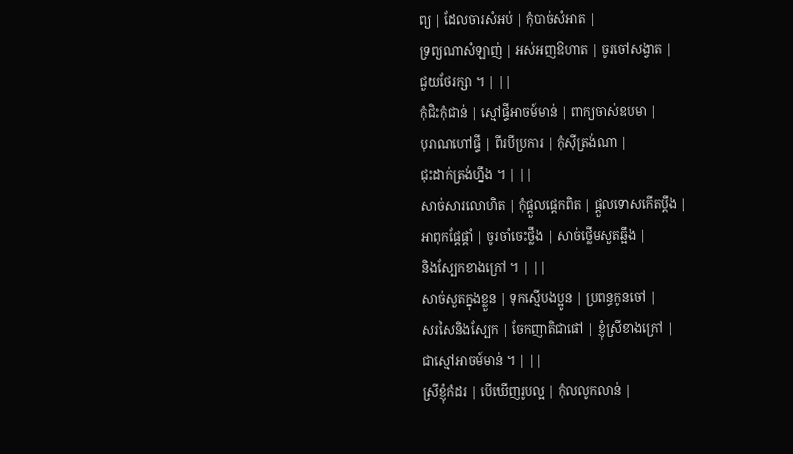ព្យ | ដែលចារសំអប់ | កុំបាច់សំអាត |
ទ្រព្យណាសំឡាញ់ | អស់អញឱហាត | ចូរចៅសង្វាត |
ជួយថែរក្សា ។ | ||
កុំជិះកុំជាន់ | ស្មៅផ្ទីអាចម៍មាន់ | ពាក្យចាស់ឧបមា |
បុរាណហៅផ្ទី | ពីរបីប្រការ | កុំស៊ីត្រង់ណា |
ជុះដាក់ត្រង់ហ្នឹង ។ | ||
សាច់សារលោហិត | កុំផ្តួលផ្តេកពិត | ផ្តួលទោសកើតប្តឹង |
អាពុកផ្តែផ្តាំ | ចូរចាំចេះថ្លឹង | សាច់ថ្លើមសួតឆ្អឹង |
និងស្បែកខាងក្រៅ ។ | ||
សាច់សួតក្នុងខ្លួន | ទុកស្មើបងប្អូន | ប្រពន្ធកូនចៅ |
សរសៃនិងស្បែក | ចែកញាតិជាផៅ | ខ្ញុំស្រីខាងក្រៅ |
ជាស្មៅអាចម៍មាន់ ។ | ||
ស្រីខ្ញុំកំដរ | បើឃើញរូបល្អ | កុំលលូកលាន់ |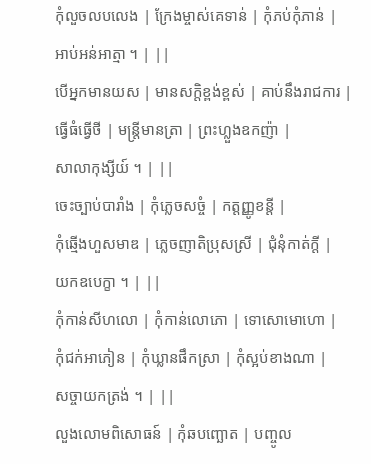កុំលួចលបលេង | ក្រែងម្ចាស់គេទាន់ | កុំភប់កុំភាន់ |
អាប់អន់អាត្មា ។ | ||
បើអ្នកមានយស | មានសក្តិខ្ពង់ខ្ពស់ | គាប់នឹងរាជការ |
ធ្វើធំធ្វើថី | មន្ត្រីមានត្រា | ព្រះហ្លួងឧកញ៉ា |
សាលាកុង្សីយ៍ ។ | ||
ចេះច្បាប់បារាំង | កុំភ្លេចសច្ចំ | កត្តញ្ញូខន្តី |
កុំឆ្មើងហួសមាឌ | ភ្លេចញាតិប្រុសស្រី | ជុំនុំកាត់ក្តី |
យកឧបេក្ខា ។ | ||
កុំកាន់សីហលោ | កុំកាន់លោភោ | ទោសោមោហោ |
កុំជក់អាភៀន | កុំឃ្លានផឹកស្រា | កុំស្អប់ខាងណា |
សច្ចាយកត្រង់ ។ | ||
លួងលោមពិសោធន៍ | កុំឆបញ្ឆោត | បញ្ចូល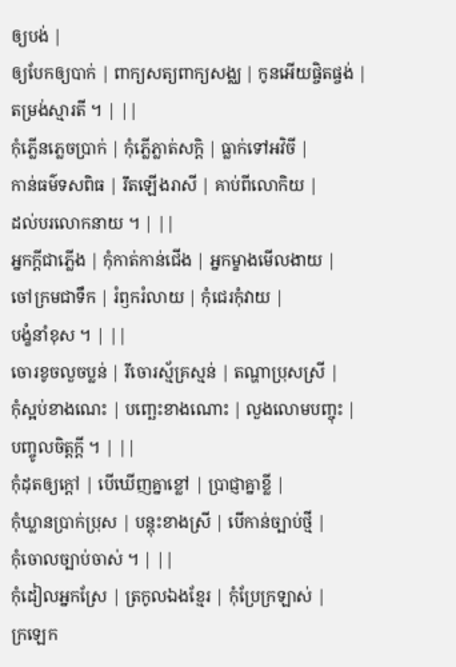ឲ្យបង់ |
ឲ្យបែកឲ្យបាក់ | ពាក្យសត្យពាក្យសង្ឈ | កូនអើយផ្ចិតផ្ចង់ |
តម្រង់ស្មារតី ។ | ||
កុំភើ្លនភ្លេចប្រាក់ | កុំភ្លើភ្លាត់សក្តិ | ធ្លាក់ទៅអវិចី |
កាន់ធម៌ទសពិធ | រឹតឡើងរាសី | គាប់ពីលោកិយ |
ដល់បរលោកនាយ ។ | ||
អ្នកក្តីជាភ្លើង | កុំកាត់កាន់ជើង | អ្នកម្ខាងមើលងាយ |
ចៅក្រមជាទឹក | រំឭករំលាយ | កុំជេរកុំវាយ |
បង្ខំនាំខុស ។ | ||
ចោរខូចលួចប្លន់ | រីចោរស្ម័គ្រស្មន់ | តណ្ហាប្រុសស្រី |
កុំស្អប់ខាងណេះ | បញ្ឆេះខាងណោះ | លួងលោមបញ្ចុះ |
បញ្ចូលចិត្តក្តី ។ | ||
កុំដុតឲ្យក្តៅ | បើឃើញគ្នាខ្លៅ | ប្រាជ្ញាគ្នាខ្លី |
កុំឃ្លានប្រាក់ប្រុស | បន្តុះខាងស្រី | បើកាន់ច្បាប់ថ្មី |
កុំចោលច្បាប់ចាស់ ។ | ||
កុំដៀលអ្នកស្រែ | ត្រកូលឯងខ្មែរ | កុំប្រែក្រឡាស់ |
ក្រឡេក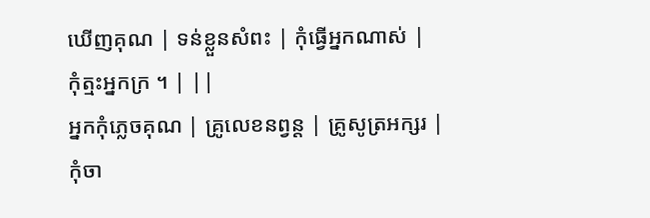ឃើញគុណ | ទន់ខ្លួនសំពះ | កុំធ្វើអ្នកណាស់ |
កុំត្មះអ្នកក្រ ។ | ||
អ្នកកុំភ្លេចគុណ | គ្រូលេខនព្វន្ត | គ្រូសូត្រអក្សរ |
កុំចា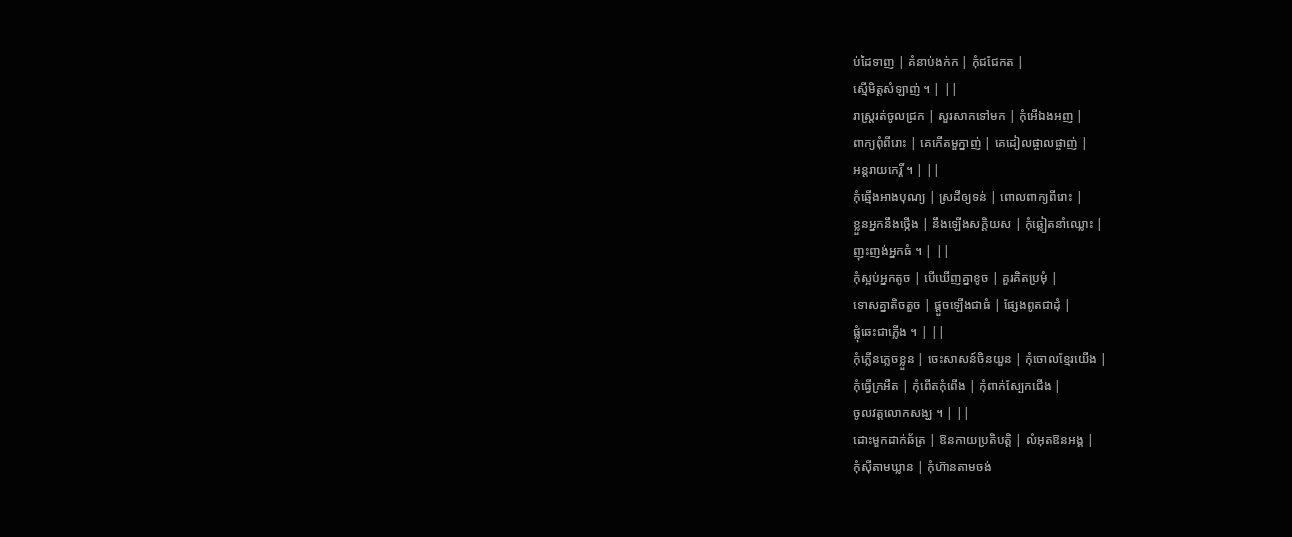ប់ដៃទាញ | គំនាប់ងក់ក | កុំជជែកត |
ស្មើមិត្តសំឡាញ់ ។ | ||
រាស្រ្តរត់ចូលជ្រក | សួរសាកទៅមក | កុំអើឯងអញ |
ពាក្យពុំពីរោះ | គេកើតមួក្នាញ់ | គេដៀលផ្ចាលផ្ចាញ់ |
អន្តរាយកេរ្តិ៍ ។ | ||
កុំឆ្មើងអាងបុណ្យ | ស្រដីឲ្យទន់ | ពោលពាក្យពីរោះ |
ខ្លួនអ្នកនឹងថ្កើង | នឹងឡើងសក្តិយស | កុំឆ្លៀតនាំឈ្លោះ |
ញុះញង់អ្នកធំ ។ | ||
កុំស្អប់អ្នកតូច | បើឃើញគ្នាខូច | គួរគិតប្រមុំ |
ទោសគ្នាតិចតួច | ផ្តួចឡើងជាធំ | ផ្សែងពូតជាដុំ |
ផ្លុំឆេះជាភ្លើង ។ | ||
កុំភ្លើនភ្លេចខ្លួន | ចេះសាសន៍ចិនយួន | កុំចោលខ្មែរយើង |
កុំធ្វើក្រអឺត | កុំពើតកុំពើង | កុំពាក់ស្បែកជើង |
ចូលវត្តលោកសង្ឃ ។ | ||
ដោះមួកដាក់ឆ័ត្រ | ឱនកាយប្រតិបត្តិ | លំអុតឱនអង្គ |
កុំស៊ីតាមឃ្លាន | កុំហ៊ានតាមចង់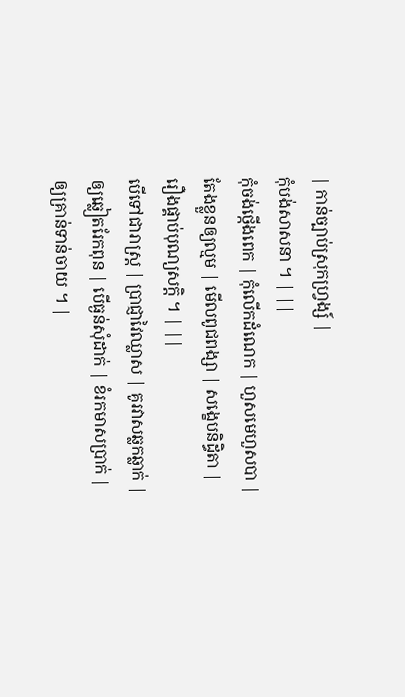| កាន់ច្បាប់ស្រុកហ្រ្វង្ស៍ |
កុំបង់សាសនា ។ | ||
កុំចង់ថ្កើងពេក | កុំលើកដំណេក | ហួសមេហួសបា |
តែងខ្លួនឲ្យល្មម | មើលពូជពង្សា | សង្ខេបនិដិ្ធតា |
រឿងផ្គាប់បុណ្យសក្តិ ។ | ||
បើទៅជារាស្ត្រ | ប្រាជ្ញាវៃឈ្លាស | គូរវាសឆ្លកឆ្លាក់ |
ឲ្យឆ្លៀតរែកពុន | បើធ្ងន់សុំដាក់ | ខំរកមាសប្រាក់ |
ឲ្យគ្រាន់ទាន់ចាយ ។ |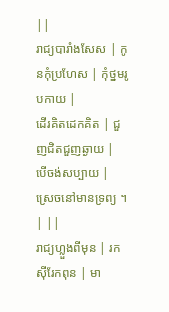||
រាជ្យបារាំងសែស | កូនកុំប្រហែស | កុំថ្នមរូបកាយ |
ដើរគិតដេកគិត | ជួញជិតជួញឆ្ងាយ | បើចង់សប្បាយ |
ស្រេចនៅមានទ្រព្យ ។ | ||
រាជ្យហ្លួងពីមុន | រកស៊ីរែកពុន | មា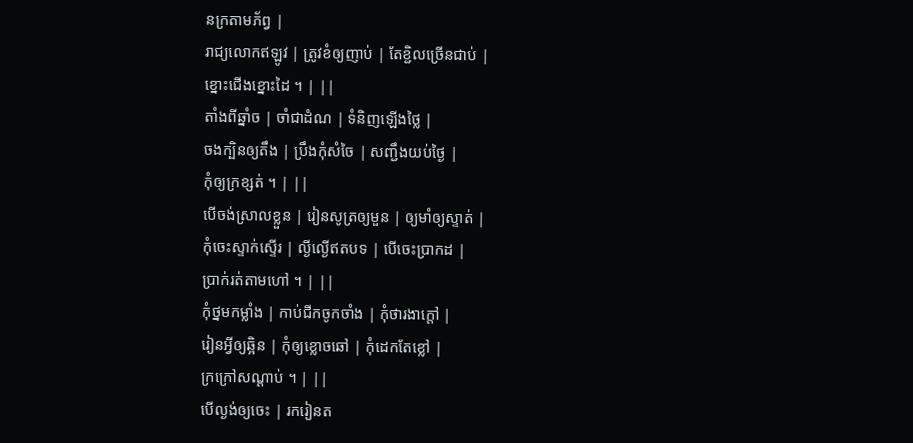នក្រតាមភ័ព្វ |
រាជ្យលោកឥឡូវ | ត្រូវខំឲ្យញាប់ | តែខ្ជិលច្រើនជាប់ |
ខ្នោះជើងខ្នោះដៃ ។ | ||
តាំងពីឆ្នាំច | ចាំជាដំណ | ទំនិញឡើងថ្លៃ |
ចងក្បិនឲ្យតឹង | ប្រឹងកុំសំចៃ | សញ្ជឹងយប់ថ្ងៃ |
កុំឲ្យក្រខ្សត់ ។ | ||
បើចង់ស្រាលខ្លួន | រៀនសូត្រឲ្យមួន | ឲ្យមាំឲ្យស្ទាត់ |
កុំចេះស្ទាក់ស្ទើរ | ល្ងីល្ងើឥតបទ | បើចេះប្រាកដ |
ប្រាក់រត់តាមហៅ ។ | ||
កុំថ្នមកម្លាំង | កាប់ជីកចូកចាំង | កុំថារងាក្តៅ |
រៀនអ្វីឲ្យឆ្អិន | កុំឲ្យខ្លោចឆៅ | កុំដេកតែខ្លៅ |
ក្រក្រៅសណ្តាប់ ។ | ||
បើល្ងង់ឲ្យចេះ | រករៀនត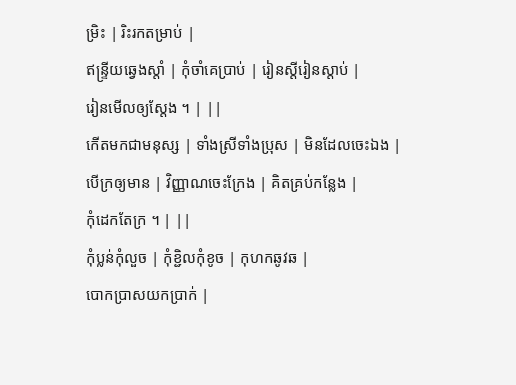ម្រិះ | រិះរកតម្រាប់ |
ឥន្ទ្រីយឆ្វេងស្តាំ | កុំចាំគេប្រាប់ | រៀនស្តីរៀនស្តាប់ |
រៀនមើលឲ្យស្តែង ។ | ||
កើតមកជាមនុស្ស | ទាំងស្រីទាំងប្រុស | មិនដែលចេះឯង |
បើក្រឲ្យមាន | វិញ្ញាណចេះក្រែង | គិតគ្រប់កន្លែង |
កុំដេកតែក្រ ។ | ||
កុំប្លន់កុំលួច | កុំខ្ជិលកុំខូច | កុហកឆូវឆ |
បោកប្រាសយកប្រាក់ |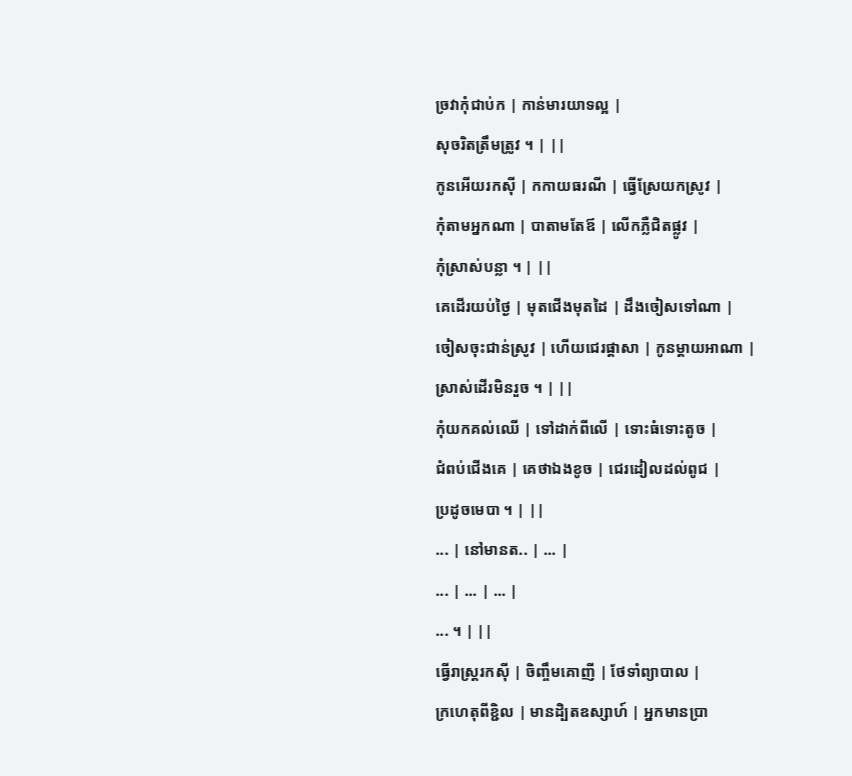ច្រវាកុំជាប់ក | កាន់មារយាទល្អ |
សុចរិតត្រឹមត្រូវ ។ | ||
កូនអើយរកស៊ី | កកាយធរណី | ធ្វើស្រែយកស្រូវ |
កុំតាមអ្នកណា | បាតាមតែឪ | លើកភ្លឺជិតផ្លូវ |
កុំស្រាស់បន្លា ។ | ||
គេដើរយប់ថ្ងៃ | មុតជើងមុតដៃ | ដឹងចៀសទៅណា |
ចៀសចុះជាន់ស្រូវ | ហើយជេរផ្តាសា | កូនម្តាយអាណា |
ស្រាស់ដើរមិនរួច ។ | ||
កុំយកគល់ឈើ | ទៅដាក់ពីលើ | ទោះធំទោះតូច |
ជំពប់ជើងគេ | គេថាឯងខូច | ជេរដៀលដល់ពូជ |
ប្រដូចមេបា ។ | ||
... | នៅមានត.. | ... |
... | ... | ... |
... ។ | ||
ធ្វើរាស្រ្តរកស៊ី | ចិញ្ចឹមគោញី | ថែទាំព្យាបាល |
ក្រហេតុពីខ្ជិល | មានដិ្បតឧស្សាហ៍ | អ្នកមានប្រា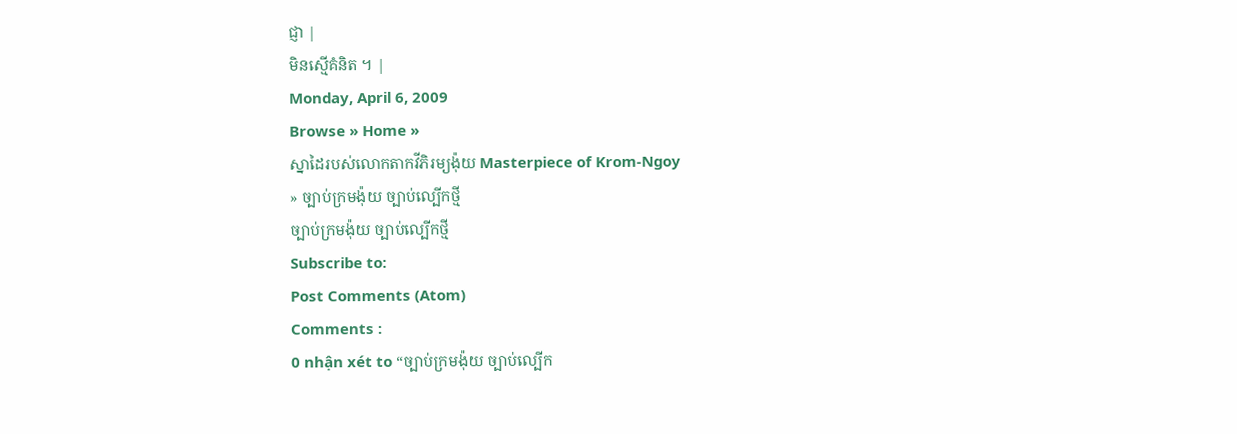ជ្ញា |
មិនស្មើគំនិត ។ |
Monday, April 6, 2009
Browse » Home »
ស្នាដៃរបស់លោកតាកវីភិរម្យង៉ុយ Masterpiece of Krom-Ngoy
» ច្បាប់ក្រមង៉ុយ ច្បាប់ល្បើកថ្មី
ច្បាប់ក្រមង៉ុយ ច្បាប់ល្បើកថ្មី
Subscribe to:
Post Comments (Atom)
Comments :
0 nhận xét to “ច្បាប់ក្រមង៉ុយ ច្បាប់ល្បើក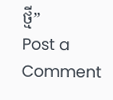ថ្មី”
Post a Comment